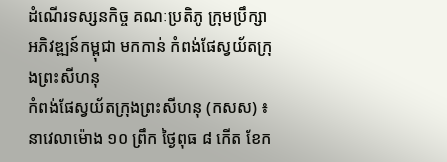ដំណើរទស្សនកិច្ច គណៈប្រតិភូ ក្រុមប្រឹក្សាអភិវឌ្ឍន៍កម្ពុជា មកកាន់ កំពង់ផែស្វយ័តក្រុងព្រះសីហនុ
កំពង់ផែស្វយ័តក្រុងព្រះសីហនុ (កសស) ៖ នាវេលាម៉ោង ១០ ព្រឹក ថ្ងៃពុធ ៨ កើត ខែក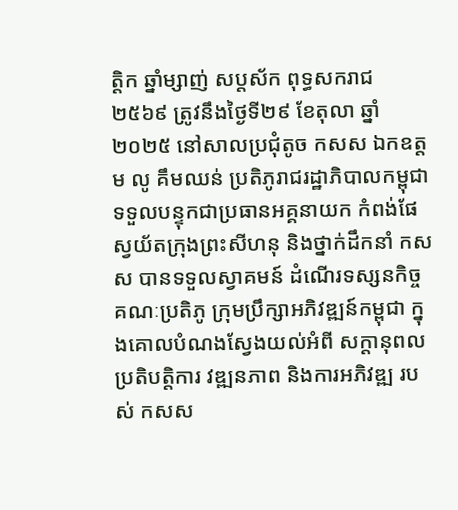ត្តិក ឆ្នាំម្សាញ់ សប្តស័ក ពុទ្ធសករាជ ២៥៦៩ ត្រូវនឹងថ្ងៃទី២៩ ខែតុលា ឆ្នាំ២០២៥ នៅសាលប្រជុំតូច កសស ឯកឧត្តម លូ គឹមឈន់ ប្រតិភូរាជរដ្ឋាភិបាលកម្ពុជា ទទួលបន្ទុកជាប្រធានអគ្គនាយក កំពង់ផែស្វយ័តក្រុងព្រះសីហនុ និងថ្នាក់ដឹកនាំ កសស បានទទួលស្វាគមន៍ ដំណើរទស្សនកិច្ច គណៈប្រតិភូ ក្រុមប្រឹក្សាអភិវឌ្ឍន៍កម្ពុជា ក្នុងគោលបំណងស្វែងយល់អំពី សក្តានុពល ប្រតិបត្តិការ វឌ្ឍនភាព និងការអភិវឌ្ឍ របស់ កសស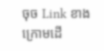ចុច Link ខាងក្រោមដើ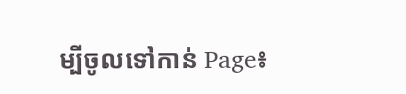ម្បីចូលទៅកាន់ Page៖